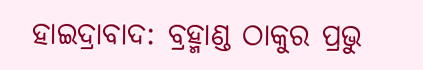ହାଇଦ୍ରାବାଦ: ବ୍ରହ୍ମାଣ୍ଡ ଠାକୁର ପ୍ରଭୁ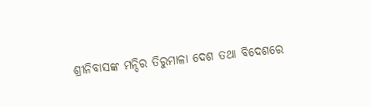ଶ୍ରୀନିବାସଙ୍କ ମନ୍ଦିର ତିରୁମାଳା ଦେଶ ତଥା ବିଦେଶରେ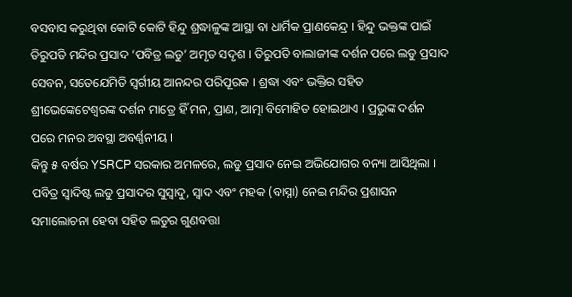ବସବାସ କରୁଥିବା କୋଟି କୋଟି ହିନ୍ଦୁ ଶ୍ରଦ୍ଧାଳୁଙ୍କ ଆସ୍ଥା ବା ଧାର୍ମିକ ପ୍ରାଣକେନ୍ଦ୍ର । ହିନ୍ଦୁ ଭକ୍ତଙ୍କ ପାଇଁ ତିରୁପତି ମନ୍ଦିର ପ୍ରସାଦ ‘ପବିତ୍ର ଲଡୁ’ ଅମୃତ ସଦୃଶ । ତିରୁପତି ବାଲାଜୀଙ୍କ ଦର୍ଶନ ପରେ ଲଡୁ ପ୍ରସାଦ ସେବନ, ସତେଯେମିତି ସ୍ବର୍ଗୀୟ ଆନନ୍ଦର ପରିପୂରକ । ଶ୍ରଦ୍ଧା ଏବଂ ଭକ୍ତିର ସହିତ ଶ୍ରୀଭେଙ୍କେଟେଶ୍ବରଙ୍କ ଦର୍ଶନ ମାତ୍ରେ ହିଁ ମନ, ପ୍ରାଣ, ଆତ୍ମା ବିମୋହିତ ହୋଇଥାଏ । ପ୍ରଭୁଙ୍କ ଦର୍ଶନ ପରେ ମନର ଅବସ୍ଥା ଅବର୍ଣ୍ଣନୀୟ ।
କିନ୍ତୁ ୫ ବର୍ଷର YSRCP ସରକାର ଅମଳରେ, ଲଡୁ ପ୍ରସାଦ ନେଇ ଅଭିଯୋଗର ବନ୍ୟା ଆସିଥିଲା । ପବିତ୍ର ସ୍ବାଦିଷ୍ଟ ଲଡୁ ପ୍ରସାଦର ସୁସ୍ବାଦୁ, ସ୍ବାଦ ଏବଂ ମହକ (ବାସ୍ନା) ନେଇ ମନ୍ଦିର ପ୍ରଶାସନ ସମାଲୋଚନା ହେବା ସହିତ ଲଡୁର ଗୁଣବତ୍ତା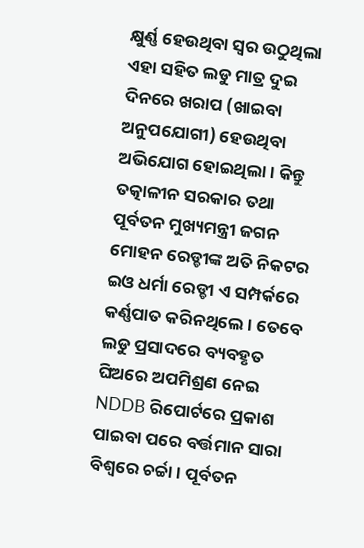କ୍ଷୁର୍ଣ୍ଣ ହେଉଥିବା ସ୍ବର ଉଠୁଥିଲା ଏହା ସହିତ ଲଡୁ ମାତ୍ର ଦୁଇ ଦିନରେ ଖରାପ (ଖାଇବା ଅନୁପଯୋଗୀ) ହେଉଥିବା ଅଭିଯୋଗ ହୋଇଥିଲା । କିନ୍ତୁ ତତ୍କାଳୀନ ସରକାର ତଥା ପୂର୍ବତନ ମୁଖ୍ୟମନ୍ତ୍ରୀ ଜଗନ ମୋହନ ରେଡ୍ଡୀଙ୍କ ଅତି ନିକଟର ଇଓ ଧର୍ମା ରେଡ୍ଡୀ ଏ ସମ୍ପର୍କରେ କର୍ଣ୍ଣପାତ କରିନଥିଲେ । ତେବେ ଲଡୁ ପ୍ରସାଦରେ ବ୍ୟବହୃତ ଘିଅରେ ଅପମିଶ୍ରଣ ନେଇ NDDB ରିପୋର୍ଟରେ ପ୍ରକାଶ ପାଇବା ପରେ ବର୍ତ୍ତମାନ ସାରା ବିଶ୍ବରେ ଚର୍ଚ୍ଚା । ପୂର୍ବତନ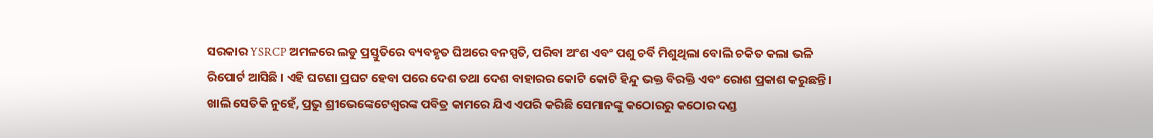ସରକାର YSRCP ଅମଳରେ ଲଡୁ ପ୍ରସ୍ତୁତିରେ ବ୍ୟବହୃତ ଘିଅରେ ବନସ୍ପତି, ପରିବା ଅଂଶ ଏବଂ ପଶୁ ଚର୍ବି ମିଶୁଥିଲା ବୋଲି ଚକିତ କଲା ଭଳି ରିପୋର୍ଟ ଆସିଛି । ଏହି ଘଟଣା ପ୍ରଘଟ ହେବା ପରେ ଦେଶ ତଥା ଦେଶ ବାହାରର କୋଟି କୋଟି ହିନ୍ଦୁ ଭକ୍ତ ବିରକ୍ତି ଏବଂ ରୋଶ ପ୍ରକାଶ କରୁଛନ୍ତି । ଖାଲି ସେତିକି ନୁହେଁ, ପ୍ରଭୁ ଶ୍ରୀଭେଙ୍କେଟେଶ୍ବରଙ୍କ ପବିତ୍ର କାମରେ ଯିଏ ଏପରି କରିଛି ସେମାନଙ୍କୁ କଠୋରରୁ କଠୋର ଦଣ୍ଡ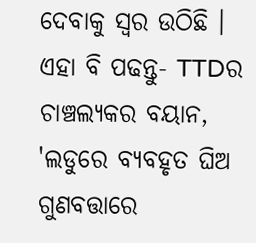ଦେବାକୁ ସ୍ବର ଉଠିଛି ।
ଏହା ବି ପଢନ୍ତୁ- TTDର ଚାଞ୍ଚଲ୍ୟକର ବୟାନ, 'ଲଡୁରେ ବ୍ୟବହୃତ ଘିଅ ଗୁଣବତ୍ତାରେ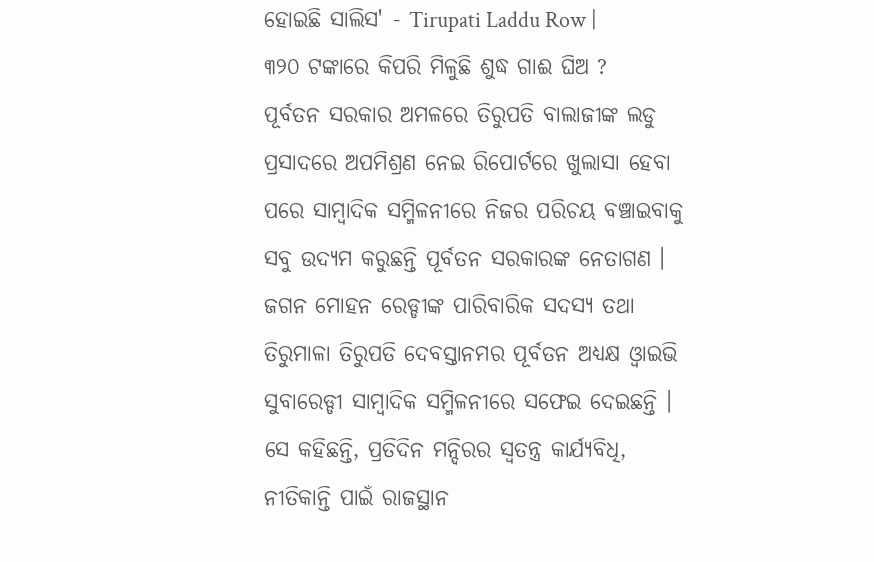ହୋଇଛି ସାଲିସ' - Tirupati Laddu Row |
୩୨୦ ଟଙ୍କାରେ କିପରି ମିଳୁଛି ଶୁଦ୍ଧ ଗାଈ ଘିଅ ?
ପୂର୍ବତନ ସରକାର ଅମଳରେ ତିରୁପତି ବାଲାଜୀଙ୍କ ଲଡୁ ପ୍ରସାଦରେ ଅପମିଶ୍ରଣ ନେଇ ରିପୋର୍ଟରେ ଖୁଲାସା ହେବା ପରେ ସାମ୍ବାଦିକ ସମ୍ମିଳନୀରେ ନିଜର ପରିଚୟ ବଞ୍ଚାଇବାକୁ ସବୁ ଉଦ୍ୟମ କରୁଛନ୍ତି ପୂର୍ବତନ ସରକାରଙ୍କ ନେତାଗଣ । ଜଗନ ମୋହନ ରେଡ୍ଡୀଙ୍କ ପାରିବାରିକ ସଦସ୍ୟ ତଥା ତିରୁମାଳା ତିରୁପତି ଦେବସ୍ତାନମର ପୂର୍ବତନ ଅଧ୍ୟକ୍ଷ ଓ୍ବାଇଭି ସୁବାରେଡ୍ଡୀ ସାମ୍ବାଦିକ ସମ୍ମିଳନୀରେ ସଫେଇ ଦେଇଛନ୍ତି । ସେ କହିଛନ୍ତି, ପ୍ରତିଦିନ ମନ୍ଦିରର ସ୍ବତନ୍ତ୍ର କାର୍ଯ୍ୟବିଧି, ନୀତିକାନ୍ତି ପାଇଁ ରାଜସ୍ଥାନ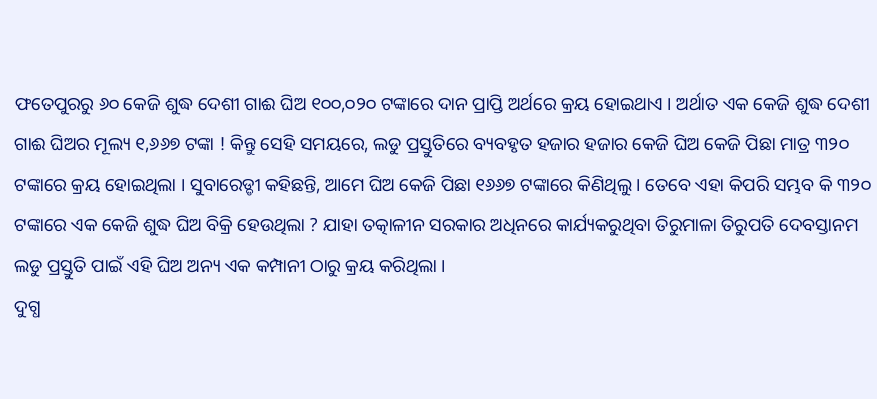ଫତେପୁରରୁ ୬୦ କେଜି ଶୁଦ୍ଧ ଦେଶୀ ଗାଈ ଘିଅ ୧୦୦,୦୨୦ ଟଙ୍କାରେ ଦାନ ପ୍ରାପ୍ତି ଅର୍ଥରେ କ୍ରୟ ହୋଇଥାଏ । ଅର୍ଥାତ ଏକ କେଜି ଶୁଦ୍ଧ ଦେଶୀ ଗାଈ ଘିଅର ମୂଲ୍ୟ ୧,୬୬୭ ଟଙ୍କା ! କିନ୍ତୁ ସେହି ସମୟରେ, ଲଡୁ ପ୍ରସ୍ତୁତିରେ ବ୍ୟବହୃତ ହଜାର ହଜାର କେଜି ଘିଅ କେଜି ପିଛା ମାତ୍ର ୩୨୦ ଟଙ୍କାରେ କ୍ରୟ ହୋଇଥିଲା । ସୁବାରେଡ୍ଡୀ କହିଛନ୍ତି, ଆମେ ଘିଅ କେଜି ପିଛା ୧୬୬୭ ଟଙ୍କାରେ କିଣିଥିଲୁ । ତେବେ ଏହା କିପରି ସମ୍ଭବ କି ୩୨୦ ଟଙ୍କାରେ ଏକ କେଜି ଶୁଦ୍ଧ ଘିଅ ବିକ୍ରି ହେଉଥିଲା ? ଯାହା ତତ୍କାଳୀନ ସରକାର ଅଧିନରେ କାର୍ଯ୍ୟକରୁଥିବା ତିରୁମାଳା ତିରୁପତି ଦେବସ୍ତାନମ ଲଡୁ ପ୍ରସ୍ତୁତି ପାଇଁ ଏହି ଘିଅ ଅନ୍ୟ ଏକ କମ୍ପାନୀ ଠାରୁ କ୍ରୟ କରିଥିଲା ।
ଦୁଗ୍ଧ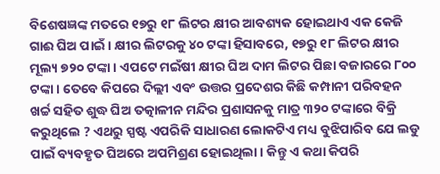ବିଶେଷଜ୍ଞଙ୍କ ମତରେ ୧୭ରୁ ୧୮ ଲିଟର କ୍ଷୀର ଆବଶ୍ୟକ ହୋଇଥାଏ ଏକ କେଜି ଗାଈ ଘିଅ ପାଇଁ । କ୍ଷୀର ଲିଟରକୁ ୪୦ ଟଙ୍କା ହିସାବରେ, ୧୭ରୁ ୧୮ ଲିଟର କ୍ଷୀର ମୂଲ୍ୟ ୭୨୦ ଟଙ୍କା । ଏପଟେ ମଇଁଷୀ କ୍ଷୀର ଘିଅ ଦାମ ଲିଟର ପିଛା ବଜାରରେ ୮୦୦ ଟଙ୍କା । ତେବେ କିପରେ ଦିଲ୍ଲୀ ଏବଂ ଉତ୍ତର ପ୍ରଦେଶର କିଛି କମ୍ପାନୀ ପରିବହନ ଖର୍ଚ୍ଚ ସହିତ ଶୁଦ୍ଧ ଘିଅ ତତ୍କାଳୀନ ମନ୍ଦିର ପ୍ରଶାସନକୁ ମାତ୍ର ୩୨୦ ଟଙ୍କାରେ ବିକ୍ରି କରୁଥିଲେ ? ଏଥରୁ ସ୍ପଷ୍ଟ ଏପରିକି ସାଧାରଣ ଲୋକଟିଏ ମଧ୍ୟ ବୁଝିପାରିବ ଯେ ଲଡୁ ପାଇଁ ବ୍ୟବହୃତ ଘିଅରେ ଅପମିଶ୍ରଣ ହୋଇଥିଲା । କିନ୍ତୁ ଏ କଥା କିପରି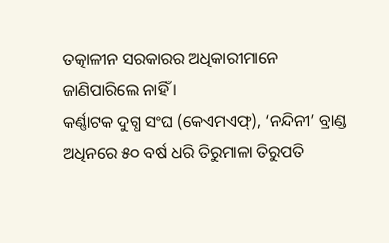ତତ୍କାଳୀନ ସରକାରର ଅଧିକାରୀମାନେ ଜାଣିପାରିଲେ ନାହିଁ ।
କର୍ଣ୍ଣାଟକ ଦୁଗ୍ଧ ସଂଘ (କେଏମଏଫ୍), ‘ନନ୍ଦିନୀ’ ବ୍ରାଣ୍ଡ ଅଧିନରେ ୫୦ ବର୍ଷ ଧରି ତିରୁମାଳା ତିରୁପତି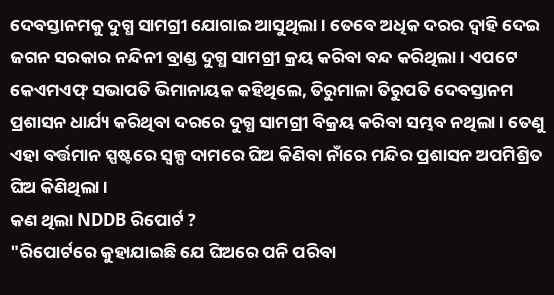ଦେବସ୍ତାନମକୁ ଦୁଗ୍ଧ ସାମଗ୍ରୀ ଯୋଗାଇ ଆସୁଥିଲା । ତେବେ ଅଧିକ ଦରର ଦ୍ବାହି ଦେଇ ଜଗନ ସରକାର ନନ୍ଦିନୀ ବ୍ରାଣ୍ଡ ଦୁଗ୍ଧ ସାମଗ୍ରୀ କ୍ରୟ କରିବା ବନ୍ଦ କରିଥିଲା । ଏପଟେ କେଏମଏଫ୍ ସଭାପତି ଭିମାନାୟକ କହିଥିଲେ, ତିରୁମାଳା ତିରୁପତି ଦେବସ୍ତାନମ ପ୍ରଶାସନ ଧାର୍ଯ୍ୟ କରିଥିବା ଦରରେ ଦୁଗ୍ଧ ସାମଗ୍ରୀ ବିକ୍ରୟ କରିବା ସମ୍ଭବ ନଥିଲା । ତେଣୁ ଏହା ବର୍ତ୍ତମାନ ସ୍ପଷ୍ଟରେ ସ୍ବଳ୍ପ ଦାମରେ ଘିଅ କିଣିବା ନାଁରେ ମନ୍ଦିର ପ୍ରଶାସନ ଅପମିଶ୍ରିତ ଘିଅ କିଣିଥିଲା ।
କଣ ଥିଲା NDDB ରିପୋର୍ଟ ?
"ରିପୋର୍ଟରେ କୁହାଯାଇଛି ଯେ ଘିଅରେ ପନି ପରିବା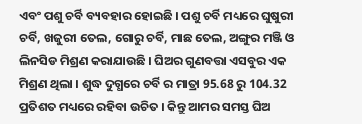ଏବଂ ପଶୁ ଚର୍ବି ବ୍ୟବହାର ହୋଇଛି । ପଶୁ ଚର୍ବି ମଧ୍ୟରେ ଘୁଷୁରୀ ଚର୍ବି, ଖଜୁରୀ ତେଲ, ଗୋରୁ ଚର୍ବି, ମାଛ ତେଲ, ଅଙ୍ଗୁର ମଞ୍ଜି ଓ ଲିନସିଡ ମିଶ୍ରଣ କରାଯାଉଛି । ଘିଅର ଗୁଣବତ୍ତା ଏସବୁର ଏକ ମିଶ୍ରଣ ଥିଲା । ଶୁଦ୍ଧ ଦୁଗ୍ଧରେ ଚର୍ବି ର ମାତ୍ରା 95.68 ରୁ 104.32 ପ୍ରତିଶତ ମଧ୍ୟରେ ରହିବା ଉଚିତ । କିନ୍ତୁ ଆମର ସମସ୍ତ ଘିଅ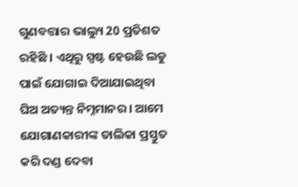ଗୁଣବତ୍ତାର ଭାଲ୍ୟୁ 20 ପ୍ରତିଶତ ରହିଛି । ଏଥିରୁ ସ୍ପଷ୍ଟ ହେଉଛି ଲଡୁ ପାଇଁ ଯୋଗାଇ ଦିଆଯାଇଥିବା ଘିଅ ଅତ୍ୟନ୍ତ ନିମ୍ନମାନର । ଆମେ ଯୋଗାଣକାରୀଙ୍କ ତାଲିକା ପ୍ରସ୍ତୁତ କରି ଦଣ୍ଡ ଦେବା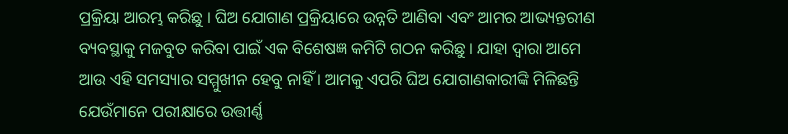ପ୍ରକ୍ରିୟା ଆରମ୍ଭ କରିଛୁ । ଘିଅ ଯୋଗାଣ ପ୍ରକ୍ରିୟାରେ ଉନ୍ନତି ଆଣିବା ଏବଂ ଆମର ଆଭ୍ୟନ୍ତରୀଣ ବ୍ୟବସ୍ଥାକୁ ମଜବୁତ କରିବା ପାଇଁ ଏକ ବିଶେଷଜ୍ଞ କମିଟି ଗଠନ କରିଛୁ । ଯାହା ଦ୍ବାରା ଆମେ ଆଉ ଏହି ସମସ୍ୟାର ସମ୍ମୁଖୀନ ହେବୁ ନାହିଁ । ଆମକୁ ଏପରି ଘିଅ ଯୋଗାଣକାରୀଙ୍କି ମିଳିଛନ୍ତି ଯେଉଁମାନେ ପରୀକ୍ଷାରେ ଉତ୍ତୀର୍ଣ୍ଣ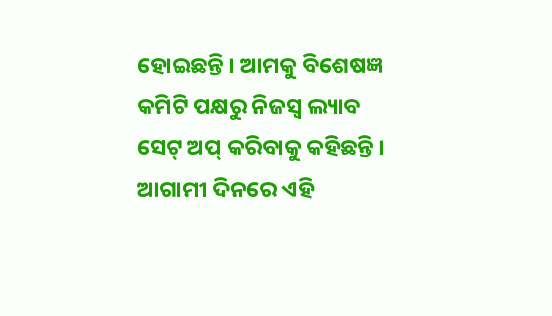ହୋଇଛନ୍ତି । ଆମକୁ ବିଶେଷଜ୍ଞ କମିଟି ପକ୍ଷରୁ ନିଜସ୍ୱ ଲ୍ୟାବ ସେଟ୍ ଅପ୍ କରିବାକୁ କହିଛନ୍ତି । ଆଗାମୀ ଦିନରେ ଏହି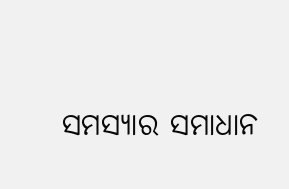ସମସ୍ୟାର ସମାଧାନ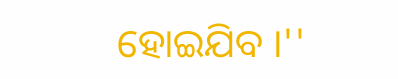ହୋଇଯିବ ।''